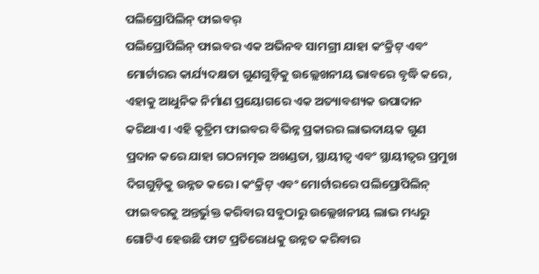ପଲିପ୍ରୋପିଲିନ୍ ଫାଇବର୍
ପଲିପ୍ରୋପିଲିନ୍ ଫାଇବର ଏକ ଅଭିନବ ସାମଗ୍ରୀ ଯାହା କଂକ୍ରିଟ୍ ଏବଂ ମୋର୍ଟାରର କାର୍ଯ୍ୟଦକ୍ଷତା ଗୁଣଗୁଡ଼ିକୁ ଉଲ୍ଲେଖନୀୟ ଭାବରେ ବୃଦ୍ଧି କରେ, ଏହାକୁ ଆଧୁନିକ ନିର୍ମାଣ ପ୍ରୟୋଗରେ ଏକ ଅତ୍ୟାବଶ୍ୟକ ଉପାଦାନ କରିଥାଏ। ଏହି କୃତ୍ରିମ ଫାଇବର ବିଭିନ୍ନ ପ୍ରକାରର ଲାଭଦାୟକ ଗୁଣ ପ୍ରଦାନ କରେ ଯାହା ଗଠନାତ୍ମକ ଅଖଣ୍ଡତା, ସ୍ଥାୟୀତ୍ୱ ଏବଂ ସ୍ଥାୟୀତ୍ୱର ପ୍ରମୁଖ ଦିଗଗୁଡ଼ିକୁ ଉନ୍ନତ କରେ। କଂକ୍ରିଟ୍ ଏବଂ ମୋର୍ଟାରରେ ପଲିପ୍ରୋପିଲିନ୍ ଫାଇବରକୁ ଅନ୍ତର୍ଭୁକ୍ତ କରିବାର ସବୁଠାରୁ ଉଲ୍ଲେଖନୀୟ ଲାଭ ମଧ୍ୟରୁ ଗୋଟିଏ ହେଉଛି ଫାଟ ପ୍ରତିରୋଧକୁ ଉନ୍ନତ କରିବାର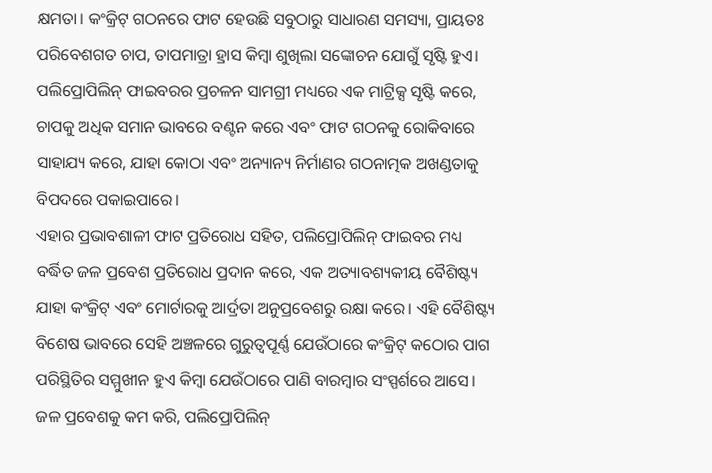କ୍ଷମତା। କଂକ୍ରିଟ୍ ଗଠନରେ ଫାଟ ହେଉଛି ସବୁଠାରୁ ସାଧାରଣ ସମସ୍ୟା, ପ୍ରାୟତଃ ପରିବେଶଗତ ଚାପ, ତାପମାତ୍ରା ହ୍ରାସ କିମ୍ବା ଶୁଖିଲା ସଙ୍କୋଚନ ଯୋଗୁଁ ସୃଷ୍ଟି ହୁଏ। ପଲିପ୍ରୋପିଲିନ୍ ଫାଇବରର ପ୍ରଚଳନ ସାମଗ୍ରୀ ମଧ୍ୟରେ ଏକ ମାଟ୍ରିକ୍ସ ସୃଷ୍ଟି କରେ, ଚାପକୁ ଅଧିକ ସମାନ ଭାବରେ ବଣ୍ଟନ କରେ ଏବଂ ଫାଟ ଗଠନକୁ ରୋକିବାରେ ସାହାଯ୍ୟ କରେ, ଯାହା କୋଠା ଏବଂ ଅନ୍ୟାନ୍ୟ ନିର୍ମାଣର ଗଠନାତ୍ମକ ଅଖଣ୍ଡତାକୁ ବିପଦରେ ପକାଇପାରେ।
ଏହାର ପ୍ରଭାବଶାଳୀ ଫାଟ ପ୍ରତିରୋଧ ସହିତ, ପଲିପ୍ରୋପିଲିନ୍ ଫାଇବର ମଧ୍ୟ ବର୍ଦ୍ଧିତ ଜଳ ପ୍ରବେଶ ପ୍ରତିରୋଧ ପ୍ରଦାନ କରେ, ଏକ ଅତ୍ୟାବଶ୍ୟକୀୟ ବୈଶିଷ୍ଟ୍ୟ ଯାହା କଂକ୍ରିଟ୍ ଏବଂ ମୋର୍ଟାରକୁ ଆର୍ଦ୍ରତା ଅନୁପ୍ରବେଶରୁ ରକ୍ଷା କରେ। ଏହି ବୈଶିଷ୍ଟ୍ୟ ବିଶେଷ ଭାବରେ ସେହି ଅଞ୍ଚଳରେ ଗୁରୁତ୍ୱପୂର୍ଣ୍ଣ ଯେଉଁଠାରେ କଂକ୍ରିଟ୍ କଠୋର ପାଗ ପରିସ୍ଥିତିର ସମ୍ମୁଖୀନ ହୁଏ କିମ୍ବା ଯେଉଁଠାରେ ପାଣି ବାରମ୍ବାର ସଂସ୍ପର୍ଶରେ ଆସେ। ଜଳ ପ୍ରବେଶକୁ କମ କରି, ପଲିପ୍ରୋପିଲିନ୍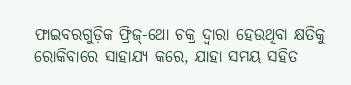ଫାଇବରଗୁଡ଼ିକ ଫ୍ରିଜ୍-ଥୋ ଚକ୍ର ଦ୍ୱାରା ହେଉଥିବା କ୍ଷତିକୁ ରୋକିବାରେ ସାହାଯ୍ୟ କରେ, ଯାହା ସମୟ ସହିତ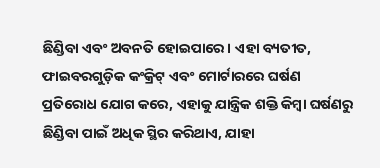ଛିଣ୍ଡିବା ଏବଂ ଅବନତି ହୋଇପାରେ। ଏହା ବ୍ୟତୀତ, ଫାଇବରଗୁଡ଼ିକ କଂକ୍ରିଟ୍ ଏବଂ ମୋର୍ଟାରରେ ଘର୍ଷଣ ପ୍ରତିରୋଧ ଯୋଗ କରେ, ଏହାକୁ ଯାନ୍ତ୍ରିକ ଶକ୍ତି କିମ୍ବା ଘର୍ଷଣରୁ ଛିଣ୍ଡିବା ପାଇଁ ଅଧିକ ସ୍ଥିର କରିଥାଏ, ଯାହା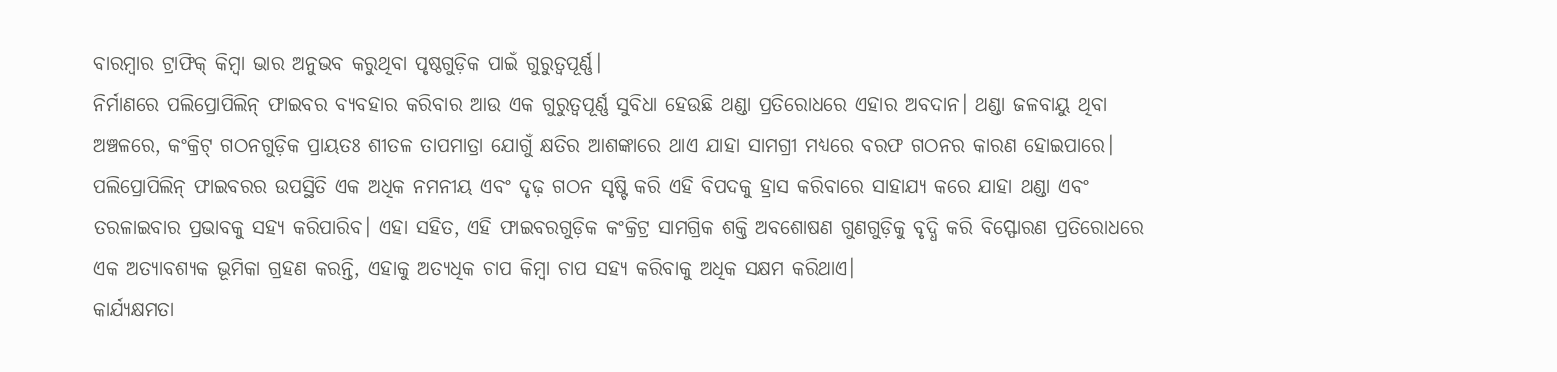ବାରମ୍ବାର ଟ୍ରାଫିକ୍ କିମ୍ବା ଭାର ଅନୁଭବ କରୁଥିବା ପୃଷ୍ଠଗୁଡ଼ିକ ପାଇଁ ଗୁରୁତ୍ୱପୂର୍ଣ୍ଣ।
ନିର୍ମାଣରେ ପଲିପ୍ରୋପିଲିନ୍ ଫାଇବର ବ୍ୟବହାର କରିବାର ଆଉ ଏକ ଗୁରୁତ୍ୱପୂର୍ଣ୍ଣ ସୁବିଧା ହେଉଛି ଥଣ୍ଡା ପ୍ରତିରୋଧରେ ଏହାର ଅବଦାନ। ଥଣ୍ଡା ଜଳବାୟୁ ଥିବା ଅଞ୍ଚଳରେ, କଂକ୍ରିଟ୍ ଗଠନଗୁଡ଼ିକ ପ୍ରାୟତଃ ଶୀତଳ ତାପମାତ୍ରା ଯୋଗୁଁ କ୍ଷତିର ଆଶଙ୍କାରେ ଥାଏ ଯାହା ସାମଗ୍ରୀ ମଧ୍ୟରେ ବରଫ ଗଠନର କାରଣ ହୋଇପାରେ। ପଲିପ୍ରୋପିଲିନ୍ ଫାଇବରର ଉପସ୍ଥିତି ଏକ ଅଧିକ ନମନୀୟ ଏବଂ ଦୃଢ଼ ଗଠନ ସୃଷ୍ଟି କରି ଏହି ବିପଦକୁ ହ୍ରାସ କରିବାରେ ସାହାଯ୍ୟ କରେ ଯାହା ଥଣ୍ଡା ଏବଂ ତରଳାଇବାର ପ୍ରଭାବକୁ ସହ୍ୟ କରିପାରିବ। ଏହା ସହିତ, ଏହି ଫାଇବରଗୁଡ଼ିକ କଂକ୍ରିଟ୍ର ସାମଗ୍ରିକ ଶକ୍ତି ଅବଶୋଷଣ ଗୁଣଗୁଡ଼ିକୁ ବୃଦ୍ଧି କରି ବିସ୍ଫୋରଣ ପ୍ରତିରୋଧରେ ଏକ ଅତ୍ୟାବଶ୍ୟକ ଭୂମିକା ଗ୍ରହଣ କରନ୍ତି, ଏହାକୁ ଅତ୍ୟଧିକ ଚାପ କିମ୍ବା ଚାପ ସହ୍ୟ କରିବାକୁ ଅଧିକ ସକ୍ଷମ କରିଥାଏ।
କାର୍ଯ୍ୟକ୍ଷମତା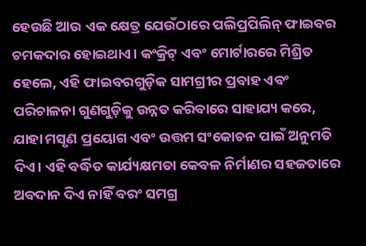ହେଉଛି ଆଉ ଏକ କ୍ଷେତ୍ର ଯେଉଁଠାରେ ପଲିପ୍ରପିଲିନ୍ ଫାଇବର ଚମକଦାର ହୋଇଥାଏ। କଂକ୍ରିଟ୍ ଏବଂ ମୋର୍ଟାରରେ ମିଶ୍ରିତ ହେଲେ, ଏହି ଫାଇବରଗୁଡ଼ିକ ସାମଗ୍ରୀର ପ୍ରବାହ ଏବଂ ପରିଚାଳନା ଗୁଣଗୁଡ଼ିକୁ ଉନ୍ନତ କରିବାରେ ସାହାଯ୍ୟ କରେ, ଯାହା ମସୃଣ ପ୍ରୟୋଗ ଏବଂ ଉତ୍ତମ ସଂକୋଚନ ପାଇଁ ଅନୁମତି ଦିଏ। ଏହି ବର୍ଦ୍ଧିତ କାର୍ଯ୍ୟକ୍ଷମତା କେବଳ ନିର୍ମାଣର ସହଜତାରେ ଅବଦାନ ଦିଏ ନାହିଁ ବରଂ ସମଗ୍ର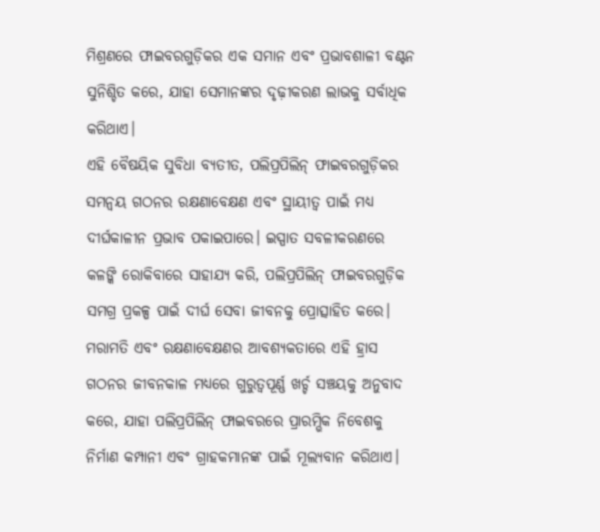ମିଶ୍ରଣରେ ଫାଇବରଗୁଡ଼ିକର ଏକ ସମାନ ଏବଂ ପ୍ରଭାବଶାଳୀ ବଣ୍ଟନ ସୁନିଶ୍ଚିତ କରେ, ଯାହା ସେମାନଙ୍କର ଦୃଢ଼ୀକରଣ ଲାଭକୁ ସର୍ବାଧିକ କରିଥାଏ।
ଏହି ବୈଷୟିକ ସୁବିଧା ବ୍ୟତୀତ, ପଲିପ୍ରପିଲିନ୍ ଫାଇବରଗୁଡ଼ିକର ସମନ୍ୱୟ ଗଠନର ରକ୍ଷଣାବେକ୍ଷଣ ଏବଂ ସ୍ଥାୟୀତ୍ୱ ପାଇଁ ମଧ୍ୟ ଦୀର୍ଘକାଳୀନ ପ୍ରଭାବ ପକାଇପାରେ। ଇସ୍ପାତ ସବଳୀକରଣରେ କଳଙ୍କି ରୋକିବାରେ ସାହାଯ୍ୟ କରି, ପଲିପ୍ରପିଲିନ୍ ଫାଇବରଗୁଡ଼ିକ ସମଗ୍ର ପ୍ରକଳ୍ପ ପାଇଁ ଦୀର୍ଘ ସେବା ଜୀବନକୁ ପ୍ରୋତ୍ସାହିତ କରେ। ମରାମତି ଏବଂ ରକ୍ଷଣାବେକ୍ଷଣର ଆବଶ୍ୟକତାରେ ଏହି ହ୍ରାସ ଗଠନର ଜୀବନକାଳ ମଧ୍ୟରେ ଗୁରୁତ୍ୱପୂର୍ଣ୍ଣ ଖର୍ଚ୍ଚ ସଞ୍ଚୟକୁ ଅନୁବାଦ କରେ, ଯାହା ପଲିପ୍ରପିଲିନ୍ ଫାଇବରରେ ପ୍ରାରମ୍ଭିକ ନିବେଶକୁ ନିର୍ମାଣ କମ୍ପାନୀ ଏବଂ ଗ୍ରାହକମାନଙ୍କ ପାଇଁ ମୂଲ୍ୟବାନ କରିଥାଏ।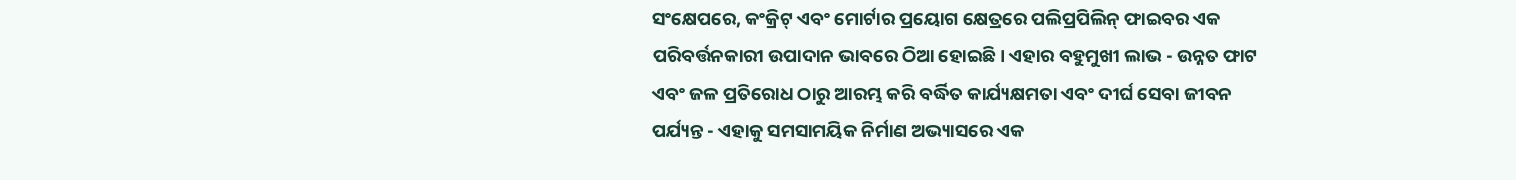ସଂକ୍ଷେପରେ, କଂକ୍ରିଟ୍ ଏବଂ ମୋର୍ଟାର ପ୍ରୟୋଗ କ୍ଷେତ୍ରରେ ପଲିପ୍ରପିଲିନ୍ ଫାଇବର ଏକ ପରିବର୍ତ୍ତନକାରୀ ଉପାଦାନ ଭାବରେ ଠିଆ ହୋଇଛି। ଏହାର ବହୁମୁଖୀ ଲାଭ - ଉନ୍ନତ ଫାଟ ଏବଂ ଜଳ ପ୍ରତିରୋଧ ଠାରୁ ଆରମ୍ଭ କରି ବର୍ଦ୍ଧିତ କାର୍ଯ୍ୟକ୍ଷମତା ଏବଂ ଦୀର୍ଘ ସେବା ଜୀବନ ପର୍ଯ୍ୟନ୍ତ - ଏହାକୁ ସମସାମୟିକ ନିର୍ମାଣ ଅଭ୍ୟାସରେ ଏକ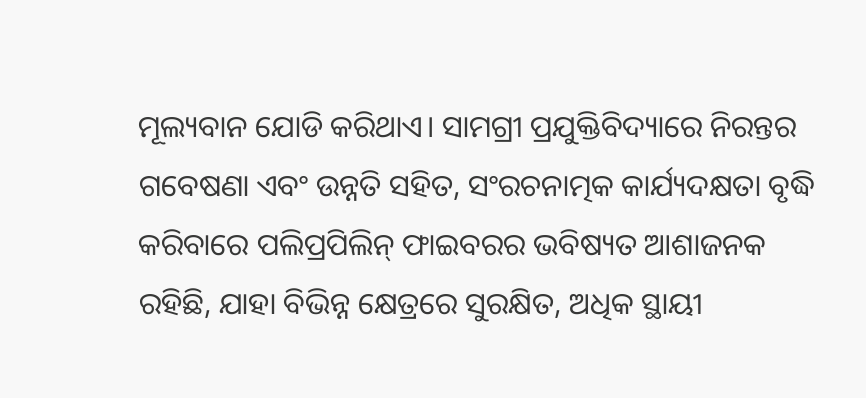ମୂଲ୍ୟବାନ ଯୋଡି କରିଥାଏ। ସାମଗ୍ରୀ ପ୍ରଯୁକ୍ତିବିଦ୍ୟାରେ ନିରନ୍ତର ଗବେଷଣା ଏବଂ ଉନ୍ନତି ସହିତ, ସଂରଚନାତ୍ମକ କାର୍ଯ୍ୟଦକ୍ଷତା ବୃଦ୍ଧି କରିବାରେ ପଲିପ୍ରପିଲିନ୍ ଫାଇବରର ଭବିଷ୍ୟତ ଆଶାଜନକ ରହିଛି, ଯାହା ବିଭିନ୍ନ କ୍ଷେତ୍ରରେ ସୁରକ୍ଷିତ, ଅଧିକ ସ୍ଥାୟୀ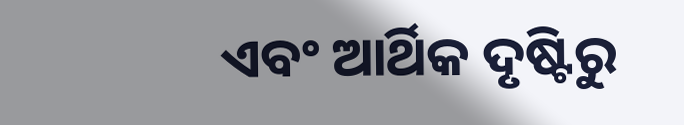ଏବଂ ଆର୍ଥିକ ଦୃଷ୍ଟିରୁ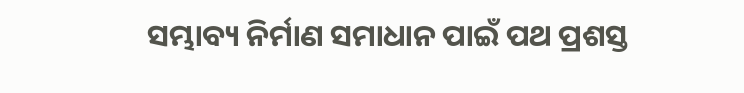ସମ୍ଭାବ୍ୟ ନିର୍ମାଣ ସମାଧାନ ପାଇଁ ପଥ ପ୍ରଶସ୍ତ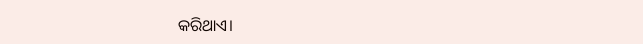କରିଥାଏ।